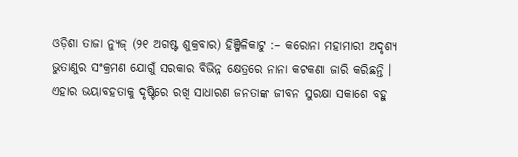ଓଡ଼ିଶା ତାଜା ନ୍ୟୁଜ୍ (୨୧ ଅଗଷ୍ଟ ଶୁକ୍ରବାର) ହିଞ୍ଜିଳିକାଟୁ :– କରୋନା ମହାମାରୀ ଅଦୃଶ୍ୟ ଭୁତାଣୁର ସଂକ୍ରମଣ ଯୋଗୁଁ ସରକାର ବିଭିନ୍ନ କ୍ଷେତ୍ରରେ ନାନା କଟକଣା ଜାରି କରିଛନ୍ତି । ଏହାର ଭୟାବହତାକୁ ଦୃଷ୍ଟିରେ ରଖି ସାଧାରଣ ଜନତାଙ୍କ ଜୀବନ ସୁରକ୍ଷା ସକାଶେ ବହୁ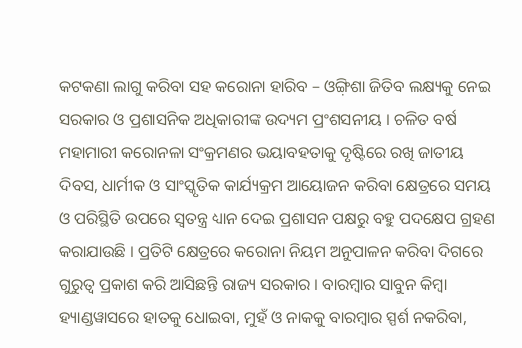କଟକଣା ଲାଗୁ କରିବା ସହ କରୋନା ହାରିବ – ଓଙ୍ଗ଼ିଶା ଜିତିବ ଲକ୍ଷ୍ୟକୁ ନେଇ ସରକାର ଓ ପ୍ରଶାସନିକ ଅଧିକାରୀଙ୍କ ଉଦ୍ୟମ ପ୍ରଂଶସନୀୟ । ଚଳିତ ବର୍ଷ ମହାମାରୀ କରୋନଳା ସଂକ୍ରମଣର ଭୟାବହତାକୁ ଦୃଷ୍ଟିରେ ରଖି ଜାତୀୟ ଦିବସ, ଧାର୍ମୀକ ଓ ସାଂସ୍କୃତିକ କାର୍ଯ୍ୟକ୍ରମ ଆୟୋଜନ କରିବା କ୍ଷେତ୍ରରେ ସମୟ ଓ ପରିସ୍ଥିତି ଉପରେ ସ୍ୱତନ୍ତ୍ର ଧ୍ୟାନ ଦେଇ ପ୍ରଶାସନ ପକ୍ଷରୁ ବହୁ ପଦକ୍ଷେପ ଗ୍ରହଣ କରାଯାଉଛି । ପ୍ରତିଟି କ୍ଷେତ୍ରରେ କରୋନା ନିୟମ ଅନୁପାଳନ କରିବା ଦିଗରେ ଗୁରୁତ୍ୱ ପ୍ରକାଶ କରି ଆସିଛନ୍ତି ରାଜ୍ୟ ସରକାର । ବାରମ୍ବାର ସାବୁନ କିମ୍ବା ହ୍ୟାଣ୍ଡୱାସରେ ହାତକୁ ଧୋଇବା, ମୁହଁ ଓ ନାକକୁ ବାରମ୍ବାର ସ୍ପର୍ଶ ନକରିବା,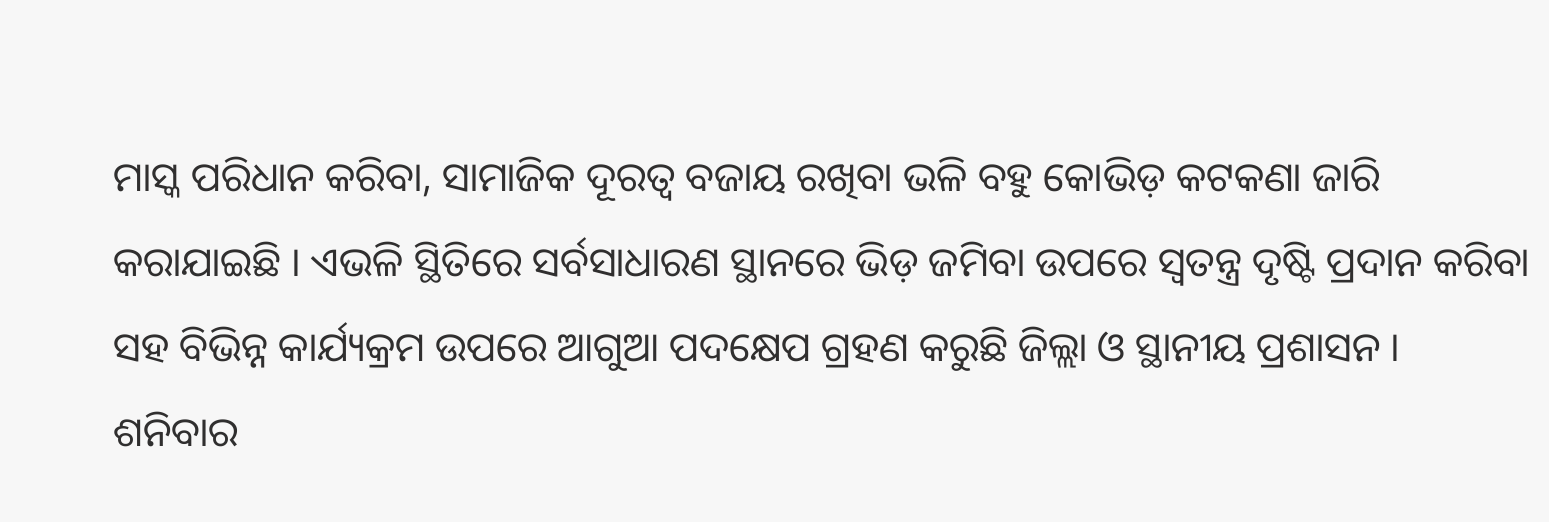ମାସ୍କ ପରିଧାନ କରିବା, ସାମାଜିକ ଦୂରତ୍ୱ ବଜାୟ ରଖିବା ଭଳି ବହୁ କୋଭିଡ଼ କଟକଣା ଜାରି କରାଯାଇଛି । ଏଭଳି ସ୍ଥିତିରେ ସର୍ବସାଧାରଣ ସ୍ଥାନରେ ଭିଡ଼ ଜମିବା ଉପରେ ସ୍ୱତନ୍ତ୍ର ଦୃଷ୍ଟି ପ୍ରଦାନ କରିବା ସହ ବିଭିନ୍ନ କାର୍ଯ୍ୟକ୍ରମ ଉପରେ ଆଗୁଆ ପଦକ୍ଷେପ ଗ୍ରହଣ କରୁଛି ଜିଲ୍ଲା ଓ ସ୍ଥାନୀୟ ପ୍ରଶାସନ ।
ଶନିବାର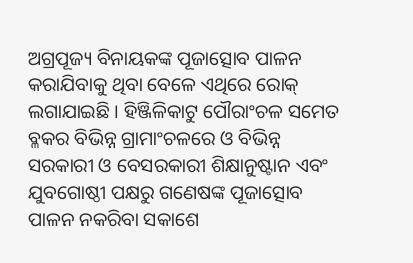ଅଗ୍ରପୂଜ୍ୟ ବିନାୟକଙ୍କ ପୂଜାତ୍ସୋବ ପାଳନ କରାଯିବାକୁ ଥିବା ବେଳେ ଏଥିରେ ରୋକ୍ ଲଗାଯାଇଛି । ହିଞ୍ଜିଳିକାଟୁ ପୌରାଂଚଳ ସମେତ ବ୍ଳକର ବିଭିନ୍ନ ଗ୍ରାମାଂଚଳରେ ଓ ବିଭିନ୍ନ ସରକାରୀ ଓ ବେସରକାରୀ ଶିକ୍ଷାନୁଷ୍ଟାନ ଏବଂ ଯୁବଗୋଷ୍ଠୀ ପକ୍ଷରୁ ଗଣେଷଙ୍କ ପୂଜାତ୍ସୋବ ପାଳନ ନକରିବା ସକାଶେ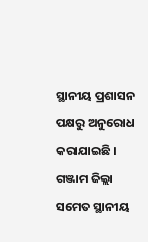ସ୍ଥାନୀୟ ପ୍ରଶାସନ ପକ୍ଷରୁ ଅନୁରୋଧ କରାଯାଇଛି । ଗଞ୍ଜାମ ଜିଲ୍ଲା ସମେତ ସ୍ଥାନୀୟ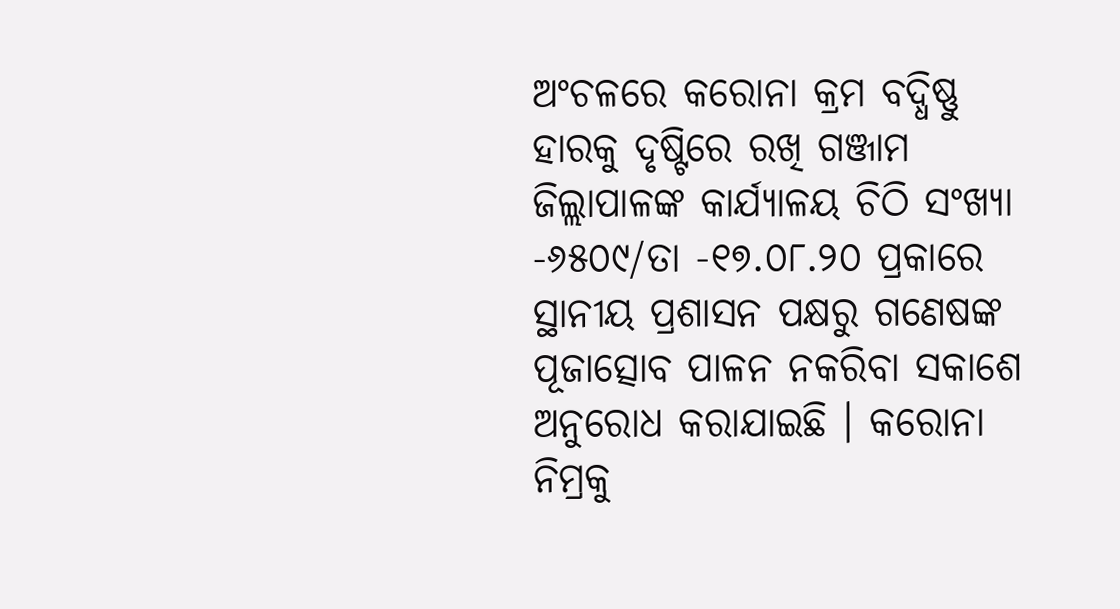ଅଂଚଳରେ କରୋନା କ୍ରମ ବଦ୍ଧିଷ୍ଣୁ ହାରକୁ ଦୃଷ୍ଟିରେ ରଖି ଗଞ୍ଜାମ ଜିଲ୍ଲାପାଳଙ୍କ କାର୍ଯ୍ୟାଳୟ ଚିଠି ସଂଖ୍ୟା -୬୫୦୯/ତା -୧୭.୦୮.୨୦ ପ୍ରକାରେ ସ୍ଥାନୀୟ ପ୍ରଶାସନ ପକ୍ଷରୁ ଗଣେଷଙ୍କ ପୂଜାତ୍ସୋବ ପାଳନ ନକରିବା ସକାଶେ ଅନୁରୋଧ କରାଯାଇଛି । କରୋନା ନିମ୍ରକୁ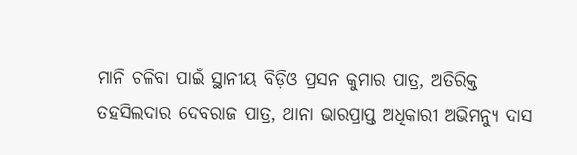ମାନି ଚଳିବା ପାଇଁ ସ୍ଥାନୀୟ ବିଡ଼ିଓ ପ୍ରସନ କୁମାର ପାତ୍ର, ଅତିରିକ୍ତ ତହସିଲଦାର ଦେବରାଜ ପାତ୍ର, ଥାନା ଭାରପ୍ରାପ୍ତ ଅଧିକାରୀ ଅଭିମନ୍ୟୁ ଦାସ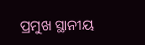ପ୍ରମୁଖ ସ୍ଥାନୀୟ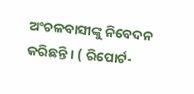ଅଂଚଳବାସୀଙ୍କୁ ନିବେଦନ କରିଛନ୍ତି । ( ରିପୋର୍ଟ-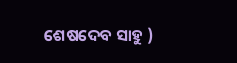ଶେଷଦେବ ସାହୁ )